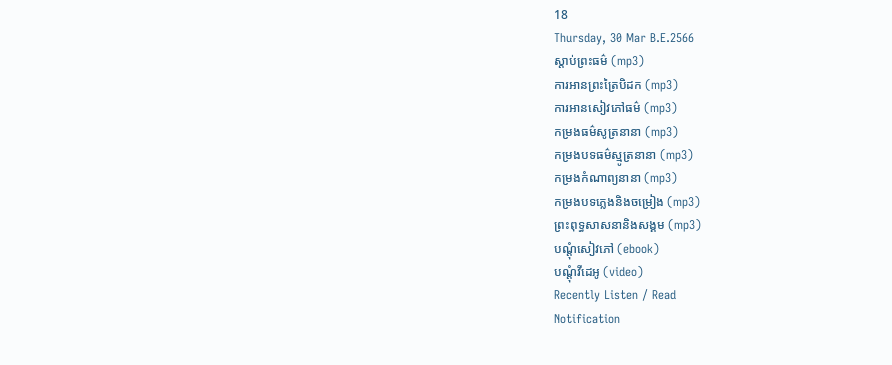18
Thursday, 30 Mar B.E.2566
ស្តាប់ព្រះធម៌ (mp3)
ការអានព្រះត្រៃបិដក (mp3)
ការអានសៀវភៅធម៌ (mp3)
កម្រងធម៌សូត្រនានា (mp3)
កម្រងបទធម៌ស្មូត្រនានា (mp3)
កម្រងកំណាព្យនានា (mp3)
កម្រងបទភ្លេងនិងចម្រៀង (mp3)
ព្រះពុទ្ធសាសនានិងសង្គម (mp3)
បណ្តុំសៀវភៅ (ebook)
បណ្តុំវីដេអូ (video)
Recently Listen / Read
Notification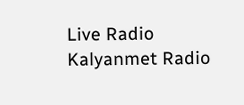Live Radio
Kalyanmet Radio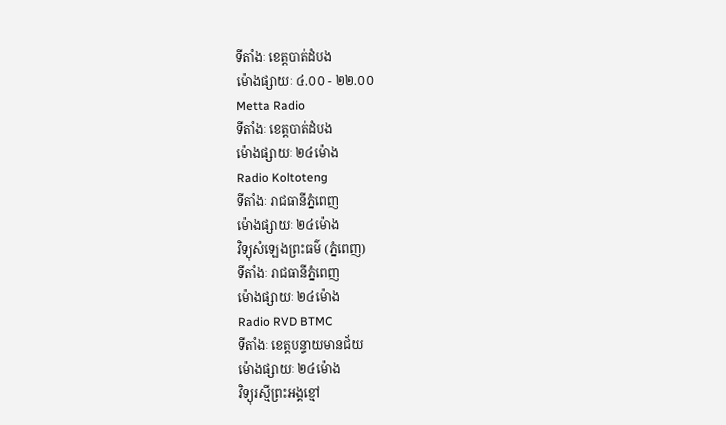ទីតាំងៈ ខេត្តបាត់ដំបង
ម៉ោងផ្សាយៈ ៤.០០ - ២២.០០
Metta Radio
ទីតាំងៈ ខេត្តបាត់ដំបង
ម៉ោងផ្សាយៈ ២៤ម៉ោង
Radio Koltoteng
ទីតាំងៈ រាជធានីភ្នំពេញ
ម៉ោងផ្សាយៈ ២៤ម៉ោង
វិទ្យុសំឡេងព្រះធម៌ (ភ្នំពេញ)
ទីតាំងៈ រាជធានីភ្នំពេញ
ម៉ោងផ្សាយៈ ២៤ម៉ោង
Radio RVD BTMC
ទីតាំងៈ ខេត្តបន្ទាយមានជ័យ
ម៉ោងផ្សាយៈ ២៤ម៉ោង
វិទ្យុរស្មីព្រះអង្គខ្មៅ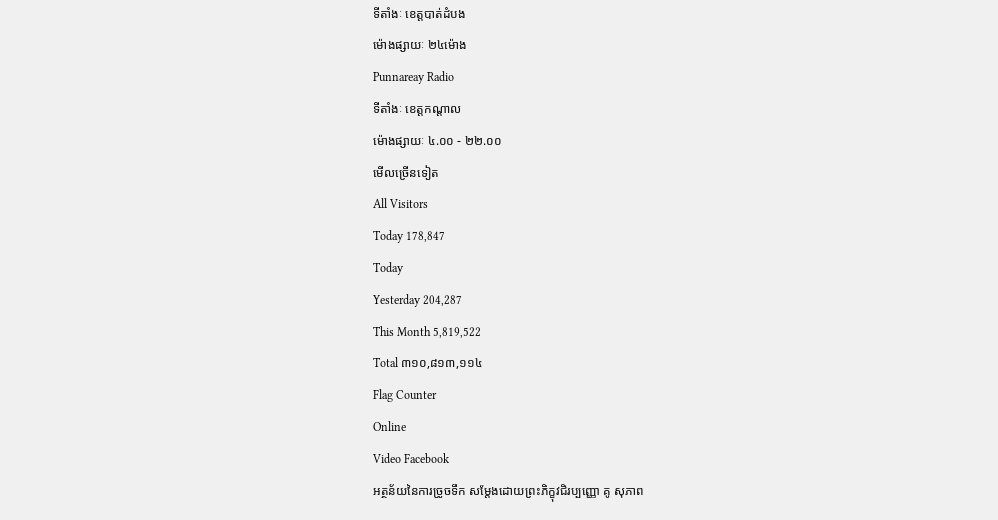ទីតាំងៈ ខេត្តបាត់ដំបង
ម៉ោងផ្សាយៈ ២៤ម៉ោង
Punnareay Radio
ទីតាំងៈ ខេត្តកណ្តាល
ម៉ោងផ្សាយៈ ៤.០០ - ២២.០០
មើលច្រើនទៀត
All Visitors
Today 178,847
Today
Yesterday 204,287
This Month 5,819,522
Total ៣១០,៨១៣,១១៤
Flag Counter
Online
Video Facebook
អត្ថន័យនៃការច្រូចទឹក សម្តែងដោយព្រះភិក្ខុវជិរប្បញ្ញោ គូ សុភាព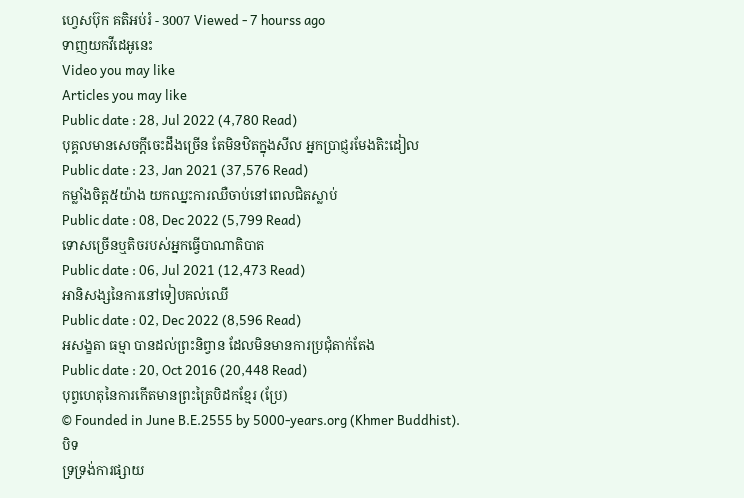ហ្វេសប៊ុក គតិអប់រំ - 3007 Viewed - 7 hourss ago
ទាញយកវីដេអូនេះ
Video you may like
Articles you may like
Public date : 28, Jul 2022 (4,780 Read)
បុគ្គលមានសេចក្តីចេះដឹងច្រើន តែមិនឋិតក្នុងសីល អ្នកប្រាជ្ញរមែងតិះដៀល
Public date : 23, Jan 2021 (37,576 Read)
កម្លាំងចិត្ត៥យ៉ាង យកឈ្នះការឈឺចាប់នៅពេលជិតស្លាប់
Public date : 08, Dec 2022 (5,799 Read)
ទោសច្រើនឬតិចរបស់អ្នកធ្វើបាណាតិបាត
Public date : 06, Jul 2021 (12,473 Read)
អានិសង្សនៃការនៅទៀបគល់ឈើ
Public date : 02, Dec 2022 (8,596 Read)
អសង្ខតា ធម្មា បានដល់ព្រះនិព្វាន ដែលមិនមានការប្រជុំតាក់តែង
Public date : 20, Oct 2016 (20,448 Read)
បុព្វហេតុនៃការកើតមានព្រះត្រៃបិដកខ្មែរ (ប្រែ)
© Founded in June B.E.2555 by 5000-years.org (Khmer Buddhist).
បិទ
ទ្រទ្រង់ការផ្សាយ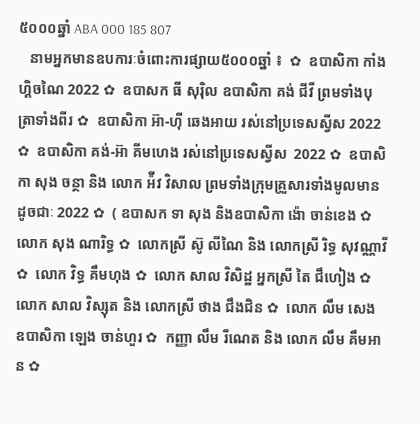៥០០០ឆ្នាំ ABA 000 185 807
   នាមអ្នកមានឧបការៈចំពោះការផ្សាយ៥០០០ឆ្នាំ ៖  ✿  ឧបាសិកា កាំង ហ្គិចណៃ 2022 ✿  ឧបាសក ធី សុរ៉ិល ឧបាសិកា គង់ ជីវី ព្រមទាំងបុត្រាទាំងពីរ ✿  ឧបាសិកា អ៊ា-ហុី ឆេងអាយ រស់នៅប្រទេសស្វីស 2022 ✿  ឧបាសិកា គង់-អ៊ា គីមហេង រស់នៅប្រទេសស្វីស  2022 ✿  ឧបាសិកា សុង ចន្ថា និង លោក អ៉ីវ វិសាល ព្រមទាំងក្រុមគ្រួសារទាំងមូលមានដូចជាៈ 2022 ✿  ( ឧបាសក ទា សុង និងឧបាសិកា ង៉ោ ចាន់ខេង ✿  លោក សុង ណារិទ្ធ ✿  លោកស្រី ស៊ូ លីណៃ និង លោកស្រី រិទ្ធ សុវណ្ណាវី  ✿  លោក វិទ្ធ គឹមហុង ✿  លោក សាល វិសិដ្ឋ អ្នកស្រី តៃ ជឹហៀង ✿  លោក សាល វិស្សុត និង លោកស្រី ថាង ជឹងជិន ✿  លោក លឹម សេង ឧបាសិកា ឡេង ចាន់ហួរ ✿  កញ្ញា លឹម រីណេត និង លោក លឹម គឹមអាន ✿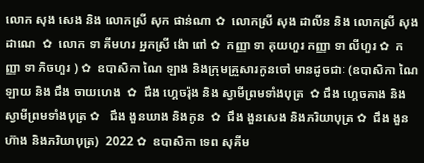លោក សុង សេង និង លោកស្រី សុក ផាន់ណា ✿  លោកស្រី សុង ដាលីន និង លោកស្រី សុង ដាណេ  ✿  លោក ទា គីមហរ អ្នកស្រី ង៉ោ ពៅ ✿  កញ្ញា ទា គុយហួរ កញ្ញា ទា លីហួរ ✿  កញ្ញា ទា ភិចហួរ ) ✿  ឧបាសិកា ណៃ ឡាង និងក្រុមគ្រួសារកូនចៅ មានដូចជាៈ (ឧបាសិកា ណៃ ឡាយ និង ជឹង ចាយហេង  ✿  ជឹង ហ្គេចរ៉ុង និង ស្វាមីព្រមទាំងបុត្រ  ✿ ជឹង ហ្គេចគាង និង ស្វាមីព្រមទាំងបុត្រ ✿   ជឹង ងួនឃាង និងកូន  ✿  ជឹង ងួនសេង និងភរិយាបុត្រ ✿  ជឹង ងួនហ៊ាង និងភរិយាបុត្រ)  2022 ✿  ឧបាសិកា ទេព សុគីម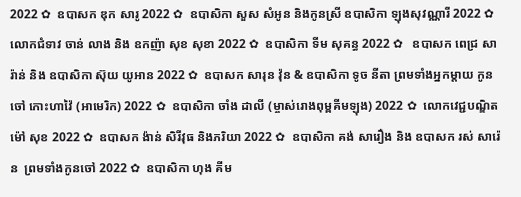2022 ✿  ឧបាសក ឌុក សារូ 2022 ✿  ឧបាសិកា សួស សំអូន និងកូនស្រី ឧបាសិកា ឡុងសុវណ្ណារី 2022 ✿  លោកជំទាវ ចាន់ លាង និង ឧកញ៉ា សុខ សុខា 2022 ✿  ឧបាសិកា ទីម សុគន្ធ 2022 ✿   ឧបាសក ពេជ្រ សារ៉ាន់ និង ឧបាសិកា ស៊ុយ យូអាន 2022 ✿  ឧបាសក សារុន វ៉ុន & ឧបាសិកា ទូច នីតា ព្រមទាំងអ្នកម្តាយ កូនចៅ កោះហាវ៉ៃ (អាមេរិក) 2022 ✿  ឧបាសិកា ចាំង ដាលី (ម្ចាស់រោងពុម្ពគីមឡុង) 2022 ✿  លោកវេជ្ជបណ្ឌិត ម៉ៅ សុខ 2022 ✿  ឧបាសក ង៉ាន់ សិរីវុធ និងភរិយា 2022 ✿  ឧបាសិកា គង់ សារឿង និង ឧបាសក រស់ សារ៉េន  ព្រមទាំងកូនចៅ 2022 ✿  ឧបាសិកា ហុង គីម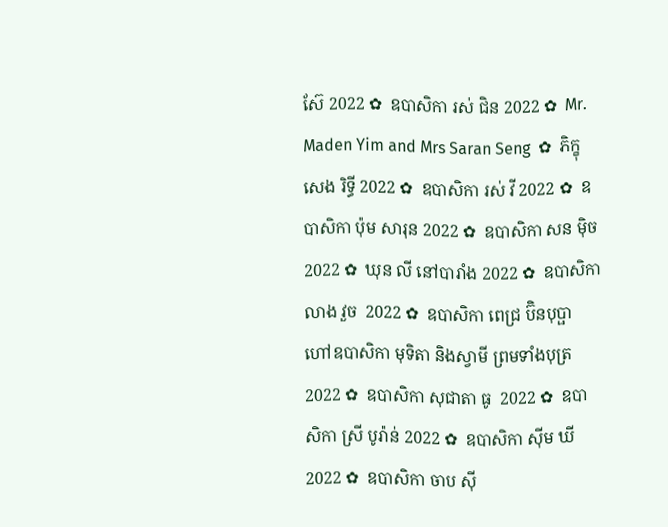ស៊ែ 2022 ✿  ឧបាសិកា រស់ ជិន 2022 ✿  Mr. Maden Yim and Mrs Saran Seng  ✿  ភិក្ខុ សេង រិទ្ធី 2022 ✿  ឧបាសិកា រស់ វី 2022 ✿  ឧបាសិកា ប៉ុម សារុន 2022 ✿  ឧបាសិកា សន ម៉ិច 2022 ✿  ឃុន លី នៅបារាំង 2022 ✿  ឧបាសិកា លាង វួច  2022 ✿  ឧបាសិកា ពេជ្រ ប៊ិនបុប្ផា ហៅឧបាសិកា មុទិតា និងស្វាមី ព្រមទាំងបុត្រ  2022 ✿  ឧបាសិកា សុជាតា ធូ  2022 ✿  ឧបាសិកា ស្រី បូរ៉ាន់ 2022 ✿  ឧបាសិកា ស៊ីម ឃី 2022 ✿  ឧបាសិកា ចាប ស៊ី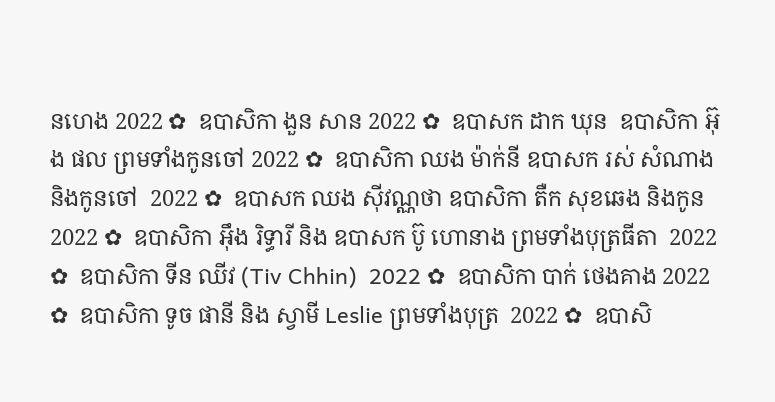នហេង 2022 ✿  ឧបាសិកា ងួន សាន 2022 ✿  ឧបាសក ដាក ឃុន  ឧបាសិកា អ៊ុង ផល ព្រមទាំងកូនចៅ 2022 ✿  ឧបាសិកា ឈង ម៉ាក់នី ឧបាសក រស់ សំណាង និងកូនចៅ  2022 ✿  ឧបាសក ឈង សុីវណ្ណថា ឧបាសិកា តឺក សុខឆេង និងកូន 2022 ✿  ឧបាសិកា អុឹង រិទ្ធារី និង ឧបាសក ប៊ូ ហោនាង ព្រមទាំងបុត្រធីតា  2022 ✿  ឧបាសិកា ទីន ឈីវ (Tiv Chhin)  2022 ✿  ឧបាសិកា បាក់ ថេងគាង 2022 ✿  ឧបាសិកា ទូច ផានី និង ស្វាមី Leslie ព្រមទាំងបុត្រ  2022 ✿  ឧបាសិ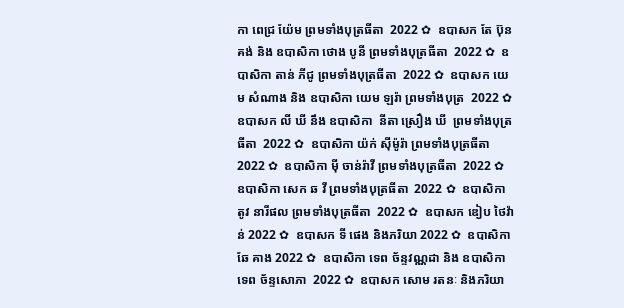កា ពេជ្រ យ៉ែម ព្រមទាំងបុត្រធីតា  2022 ✿  ឧបាសក តែ ប៊ុនគង់ និង ឧបាសិកា ថោង បូនី ព្រមទាំងបុត្រធីតា  2022 ✿  ឧបាសិកា តាន់ ភីជូ ព្រមទាំងបុត្រធីតា  2022 ✿  ឧបាសក យេម សំណាង និង ឧបាសិកា យេម ឡរ៉ា ព្រមទាំងបុត្រ  2022 ✿  ឧបាសក លី ឃី នឹង ឧបាសិកា  នីតា ស្រឿង ឃី  ព្រមទាំងបុត្រធីតា  2022 ✿  ឧបាសិកា យ៉ក់ សុីម៉ូរ៉ា ព្រមទាំងបុត្រធីតា  2022 ✿  ឧបាសិកា មុី ចាន់រ៉ាវី ព្រមទាំងបុត្រធីតា  2022 ✿  ឧបាសិកា សេក ឆ វី ព្រមទាំងបុត្រធីតា  2022 ✿  ឧបាសិកា តូវ នារីផល ព្រមទាំងបុត្រធីតា  2022 ✿  ឧបាសក ឌៀប ថៃវ៉ាន់ 2022 ✿  ឧបាសក ទី ផេង និងភរិយា 2022 ✿  ឧបាសិកា ឆែ គាង 2022 ✿  ឧបាសិកា ទេព ច័ន្ទវណ្ណដា និង ឧបាសិកា ទេព ច័ន្ទសោភា  2022 ✿  ឧបាសក សោម រតនៈ និងភរិយា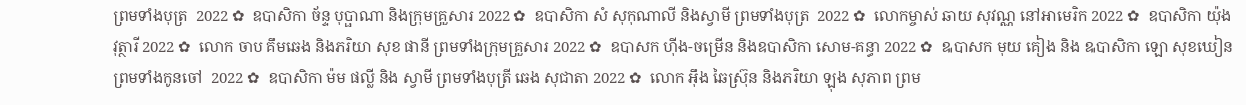ព្រមទាំងបុត្រ  2022 ✿  ឧបាសិកា ច័ន្ទ បុប្ផាណា និងក្រុមគ្រួសារ 2022 ✿  ឧបាសិកា សំ សុកុណាលី និងស្វាមី ព្រមទាំងបុត្រ  2022 ✿  លោកម្ចាស់ ឆាយ សុវណ្ណ នៅអាមេរិក 2022 ✿  ឧបាសិកា យ៉ុង វុត្ថារី 2022 ✿  លោក ចាប គឹមឆេង និងភរិយា សុខ ផានី ព្រមទាំងក្រុមគ្រួសារ 2022 ✿  ឧបាសក ហ៊ីង-ចម្រើន និងឧបាសិកា សោម-គន្ធា 2022 ✿  ឩបាសក មុយ គៀង និង ឩបាសិកា ឡោ សុខឃៀន ព្រមទាំងកូនចៅ  2022 ✿  ឧបាសិកា ម៉ម ផល្លី និង ស្វាមី ព្រមទាំងបុត្រី ឆេង សុជាតា 2022 ✿  លោក អ៊ឹង ឆៃស្រ៊ុន និងភរិយា ឡុង សុភាព ព្រម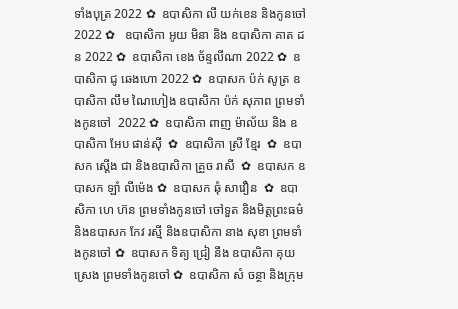ទាំងបុត្រ 2022 ✿  ឧបាសិកា លី យក់ខេន និងកូនចៅ 2022 ✿   ឧបាសិកា អូយ មិនា និង ឧបាសិកា គាត ដន 2022 ✿  ឧបាសិកា ខេង ច័ន្ទលីណា 2022 ✿  ឧបាសិកា ជូ ឆេងហោ 2022 ✿  ឧបាសក ប៉ក់ សូត្រ ឧបាសិកា លឹម ណៃហៀង ឧបាសិកា ប៉ក់ សុភាព ព្រមទាំងកូនចៅ  2022 ✿  ឧបាសិកា ពាញ ម៉ាល័យ និង ឧបាសិកា អែប ផាន់ស៊ី  ✿  ឧបាសិកា ស្រី ខ្មែរ  ✿  ឧបាសក ស្តើង ជា និងឧបាសិកា គ្រួច រាសី  ✿  ឧបាសក ឧបាសក ឡាំ លីម៉េង ✿  ឧបាសក ឆុំ សាវឿន  ✿  ឧបាសិកា ហេ ហ៊ន ព្រមទាំងកូនចៅ ចៅទួត និងមិត្តព្រះធម៌ និងឧបាសក កែវ រស្មី និងឧបាសិកា នាង សុខា ព្រមទាំងកូនចៅ ✿  ឧបាសក ទិត្យ ជ្រៀ នឹង ឧបាសិកា គុយ ស្រេង ព្រមទាំងកូនចៅ ✿  ឧបាសិកា សំ ចន្ថា និងក្រុម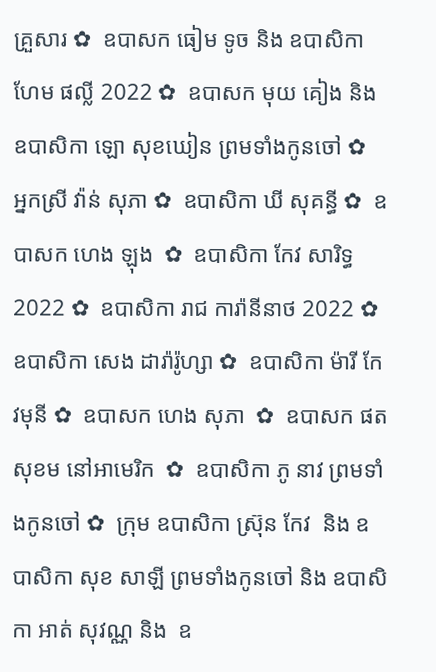គ្រួសារ ✿  ឧបាសក ធៀម ទូច និង ឧបាសិកា ហែម ផល្លី 2022 ✿  ឧបាសក មុយ គៀង និងឧបាសិកា ឡោ សុខឃៀន ព្រមទាំងកូនចៅ ✿  អ្នកស្រី វ៉ាន់ សុភា ✿  ឧបាសិកា ឃី សុគន្ធី ✿  ឧបាសក ហេង ឡុង  ✿  ឧបាសិកា កែវ សារិទ្ធ 2022 ✿  ឧបាសិកា រាជ ការ៉ានីនាថ 2022 ✿  ឧបាសិកា សេង ដារ៉ារ៉ូហ្សា ✿  ឧបាសិកា ម៉ារី កែវមុនី ✿  ឧបាសក ហេង សុភា  ✿  ឧបាសក ផត សុខម នៅអាមេរិក  ✿  ឧបាសិកា ភូ នាវ ព្រមទាំងកូនចៅ ✿  ក្រុម ឧបាសិកា ស្រ៊ុន កែវ  និង ឧបាសិកា សុខ សាឡី ព្រមទាំងកូនចៅ និង ឧបាសិកា អាត់ សុវណ្ណ និង  ឧ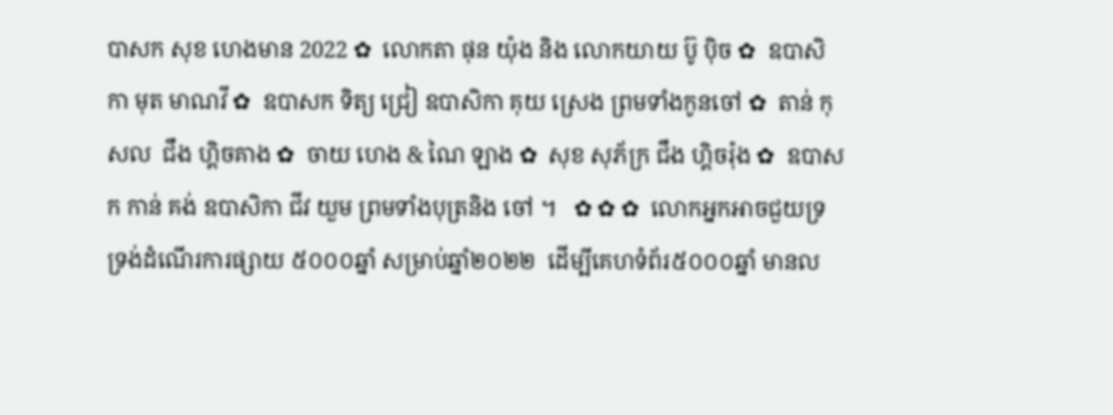បាសក សុខ ហេងមាន 2022 ✿  លោកតា ផុន យ៉ុង និង លោកយាយ ប៊ូ ប៉ិច ✿  ឧបាសិកា មុត មាណវី ✿  ឧបាសក ទិត្យ ជ្រៀ ឧបាសិកា គុយ ស្រេង ព្រមទាំងកូនចៅ ✿  តាន់ កុសល  ជឹង ហ្គិចគាង ✿  ចាយ ហេង & ណៃ ឡាង ✿  សុខ សុភ័ក្រ ជឹង ហ្គិចរ៉ុង ✿  ឧបាសក កាន់ គង់ ឧបាសិកា ជីវ យួម ព្រមទាំងបុត្រនិង ចៅ ។   ✿ ✿ ✿  លោកអ្នកអាចជួយទ្រទ្រង់ដំណើរការផ្សាយ ៥០០០ឆ្នាំ សម្រាប់ឆ្នាំ២០២២  ដើម្បីគេហទំព័រ៥០០០ឆ្នាំ មានល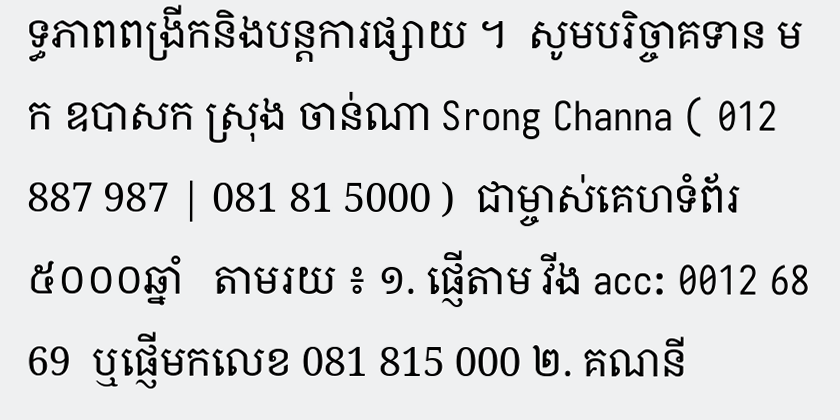ទ្ធភាពពង្រីកនិងបន្តការផ្សាយ ។  សូមបរិច្ចាគទាន មក ឧបាសក ស្រុង ចាន់ណា Srong Channa ( 012 887 987 | 081 81 5000 )  ជាម្ចាស់គេហទំព័រ៥០០០ឆ្នាំ   តាមរយ ៖ ១. ផ្ញើតាម វីង acc: 0012 68 69  ឬផ្ញើមកលេខ 081 815 000 ២. គណនី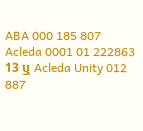ABA 000 185 807 Acleda 0001 01 222863 13 ឬ Acleda Unity 012 887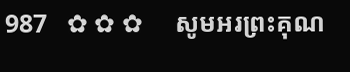987   ✿ ✿ ✿     សូមអរព្រះគុណ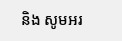និង សូមអរ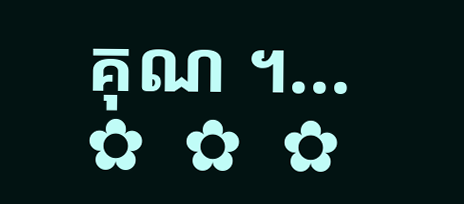គុណ ។...       ✿  ✿  ✿